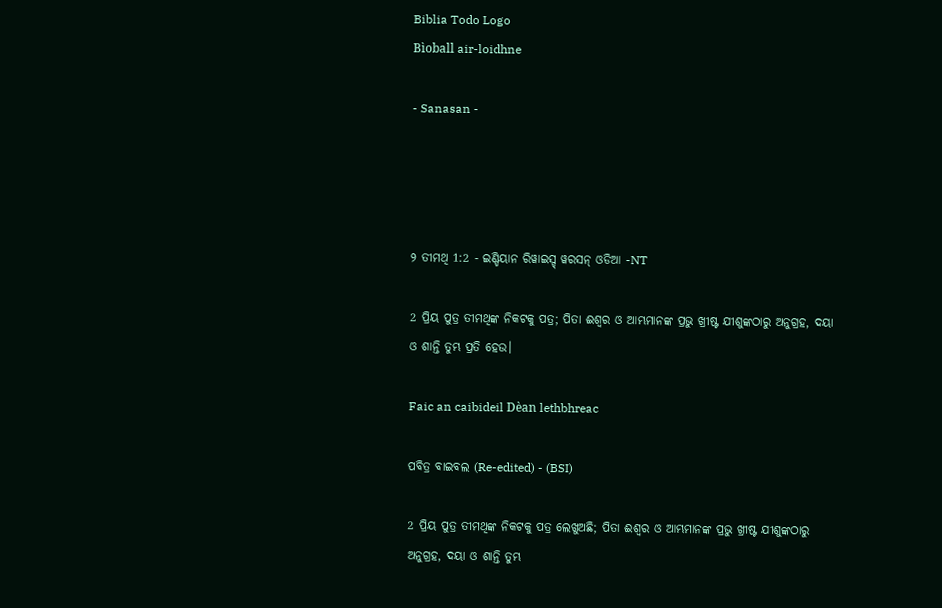Biblia Todo Logo
Bìoball air-loidhne

- Sanasan -




୨ ତୀମଥି 1:2 - ଇଣ୍ଡିୟାନ ରିୱାଇସ୍ଡ୍ ୱରସନ୍ ଓଡିଆ -NT

2 ପ୍ରିୟ ପୁତ୍ର ତୀମଥିଙ୍କ ନିକଟକୁ ପତ୍ର; ପିତା ଈଶ୍ବର ଓ ଆମ୍ଭମାନଙ୍କ ପ୍ରଭୁ ଖ୍ରୀଷ୍ଟ ଯୀଶୁଙ୍କଠାରୁ ଅନୁଗ୍ରହ, ଦୟା ଓ ଶାନ୍ତି ତୁମ୍ଭ ପ୍ରତି ହେଉ।

Faic an caibideil Dèan lethbhreac

ପବିତ୍ର ବାଇବଲ (Re-edited) - (BSI)

2 ପ୍ରିୟ ପୁତ୍ର ତୀମଥିଙ୍କ ନିକଟକୁ ପତ୍ର ଲେଖୁଅଛି; ପିତା ଈଶ୍ଵର ଓ ଆମ୍ଭମାନଙ୍କ ପ୍ରଭୁ ଖ୍ରୀଷ୍ଟ ଯୀଶୁଙ୍କଠାରୁ ଅନୁଗ୍ରହ, ଦୟା ଓ ଶାନ୍ତି ତୁମ୍ଭ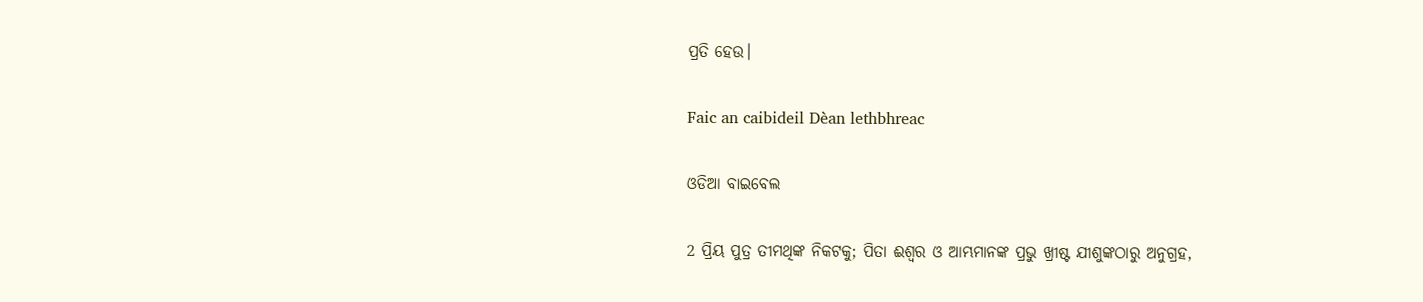ପ୍ରତି ହେଉ।

Faic an caibideil Dèan lethbhreac

ଓଡିଆ ବାଇବେଲ

2 ପ୍ରିୟ ପୁତ୍ର ତୀମଥିଙ୍କ ନିକଟକୁ; ପିତା ଈଶ୍ୱର ଓ ଆମ୍ଭମାନଙ୍କ ପ୍ରଭୁ ଖ୍ରୀଷ୍ଟ ଯୀଶୁଙ୍କଠାରୁ ଅନୁଗ୍ରହ,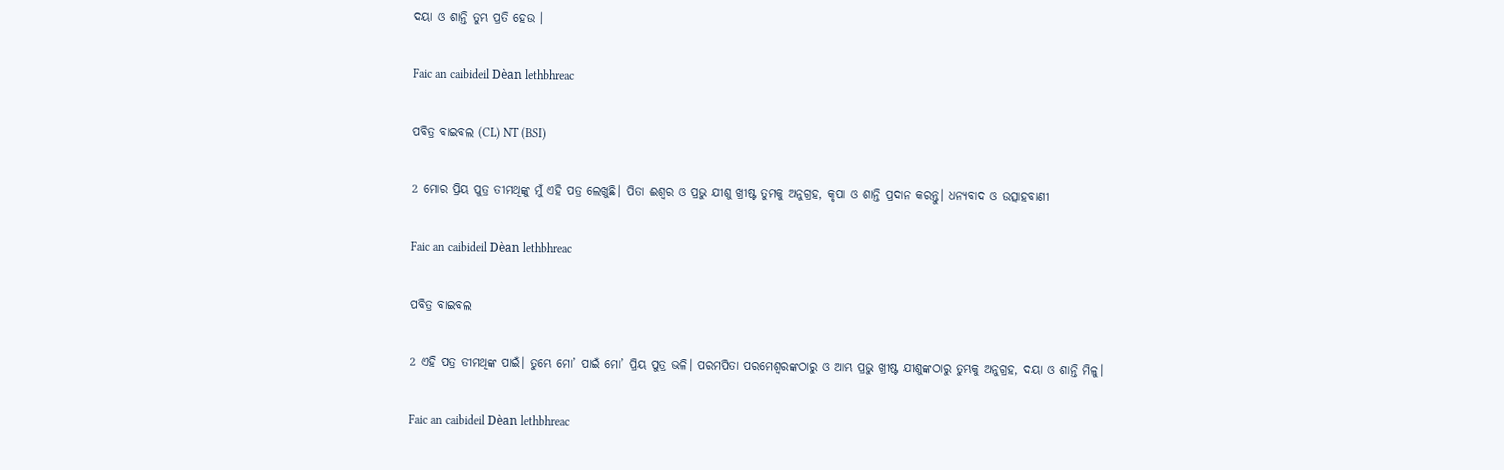ଦୟା ଓ ଶାନ୍ତି ତୁମ୍ଭ ପ୍ରତି ହେଉ ।

Faic an caibideil Dèan lethbhreac

ପବିତ୍ର ବାଇବଲ (CL) NT (BSI)

2 ମୋର ପ୍ରିୟ ପୁତ୍ର ତୀମଥିଙ୍କୁ ମୁଁ ଏହି ପତ୍ର ଲେଖୁଛି। ପିତା ଈଶ୍ୱର ଓ ପ୍ରଭୁ ଯୀଶୁ ଖ୍ରୀଷ୍ଟ ତୁମକୁ ଅନୁଗ୍ରହ, କୃପା ଓ ଶାନ୍ତି ପ୍ରଦାନ କରନ୍ତୁ। ଧନ୍ୟବାଦ ଓ ଉତ୍ସାହବାଣୀ

Faic an caibideil Dèan lethbhreac

ପବିତ୍ର ବାଇବଲ

2 ଏହି ପତ୍ର ତୀମଥିଙ୍କ ପାଇଁ। ତୁମ୍ଭେ ମୋ’ ପାଇଁ ମୋ’ ପ୍ରିୟ ପୁତ୍ର ଭଳି। ପରମପିତା ପରମେଶ୍ୱରଙ୍କଠାରୁ ଓ ଆମ୍ଭ ପ୍ରଭୁ ଖ୍ରୀଷ୍ଟ ଯୀଶୁଙ୍କଠାରୁ ତୁମ୍ଭକୁ ଅନୁଗ୍ରହ, ଦୟା ଓ ଶାନ୍ତି ମିଳୁ।

Faic an caibideil Dèan lethbhreac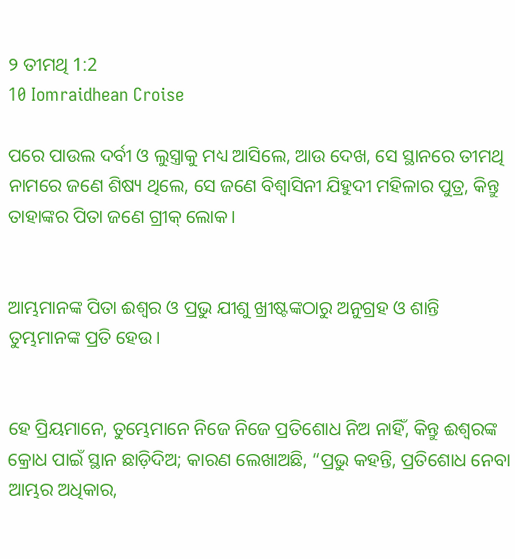୨ ତୀମଥି 1:2
10 Iomraidhean Croise

ପରେ ପାଉଲ ଦର୍ବୀ ଓ ଲୁସ୍ତ୍ରାକୁ ମଧ୍ୟ ଆସିଲେ, ଆଉ ଦେଖ, ସେ ସ୍ଥାନରେ ତୀମଥି ନାମରେ ଜଣେ ଶିଷ୍ୟ ଥିଲେ, ସେ ଜଣେ ବିଶ୍ୱାସିନୀ ଯିହୁଦୀ ମହିଳାର ପୁତ୍ର, କିନ୍ତୁ ତାହାଙ୍କର ପିତା ଜଣେ ଗ୍ରୀକ୍‍ ଲୋକ।


ଆମ୍ଭମାନଙ୍କ ପିତା ଈଶ୍ବର ଓ ପ୍ରଭୁ ଯୀଶୁ ଖ୍ରୀଷ୍ଟଙ୍କଠାରୁ ଅନୁଗ୍ରହ ଓ ଶାନ୍ତି ତୁମ୍ଭମାନଙ୍କ ପ୍ରତି ହେଉ।


ହେ ପ୍ରିୟମାନେ, ତୁମ୍ଭେମାନେ ନିଜେ ନିଜେ ପ୍ରତିଶୋଧ ନିଅ ନାହିଁ, କିନ୍ତୁ ଈଶ୍ବରଙ୍କ କ୍ରୋଧ ପାଇଁ ସ୍ଥାନ ଛାଡ଼ିଦିଅ; କାରଣ ଲେଖାଅଛି, “ପ୍ରଭୁ କହନ୍ତି, ପ୍ରତିଶୋଧ ନେବା ଆମ୍ଭର ଅଧିକାର,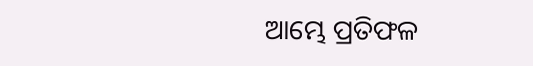ଆମ୍ଭେ ପ୍ରତିଫଳ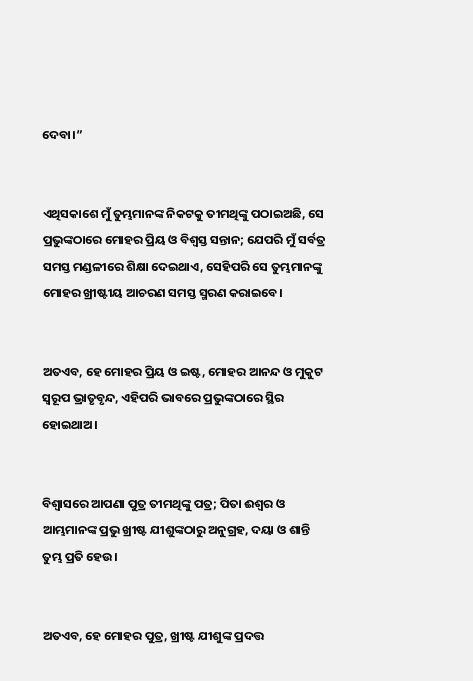ଦେବା।”


ଏଥିସକାଶେ ମୁଁ ତୁମ୍ଭମାନଙ୍କ ନିକଟକୁ ତୀମଥିଙ୍କୁ ପଠାଇଅଛି, ସେ ପ୍ରଭୁଙ୍କଠାରେ ମୋହର ପ୍ରିୟ ଓ ବିଶ୍ୱସ୍ତ ସନ୍ତାନ; ଯେପରି ମୁଁ ସର୍ବତ୍ର ସମସ୍ତ ମଣ୍ଡଳୀରେ ଶିକ୍ଷା ଦେଇଥାଏ, ସେହିପରି ସେ ତୁମ୍ଭମାନଙ୍କୁ ମୋହର ଖ୍ରୀଷ୍ଟୀୟ ଆଚରଣ ସମସ୍ତ ସ୍ମରଣ କରାଇବେ।


ଅତଏବ, ହେ ମୋହର ପ୍ରିୟ ଓ ଇଷ୍ଟ, ମୋହର ଆନନ୍ଦ ଓ ମୁକୁଟ ସ୍ୱରୂପ ଭ୍ରାତୃବୃନ୍ଦ, ଏହିପରି ଭାବରେ ପ୍ରଭୁଙ୍କଠାରେ ସ୍ଥିର ହୋଇଥାଅ।


ବିଶ୍ୱାସରେ ଆପଣା ପୁତ୍ର ତୀମଥିଙ୍କୁ ପତ୍ର; ପିତା ଈଶ୍ବର ଓ ଆମ୍ଭମାନଙ୍କ ପ୍ରଭୁ ଖ୍ରୀଷ୍ଟ ଯୀଶୁଙ୍କଠାରୁ ଅନୁଗ୍ରହ, ଦୟା ଓ ଶାନ୍ତି ତୁମ୍ଭ ପ୍ରତି ହେଉ।


ଅତଏବ, ହେ ମୋହର ପୁତ୍ର, ଖ୍ରୀଷ୍ଟ ଯୀଶୁଙ୍କ ପ୍ରଦତ୍ତ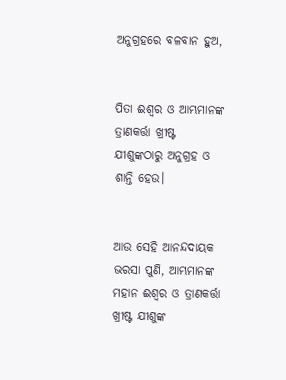ଅନୁଗ୍ରହରେ ବଳବାନ ହୁଅ,


ପିତା ଈଶ୍ବର ଓ ଆମ୍ଭମାନଙ୍କ ତ୍ରାଣକର୍ତ୍ତା ଖ୍ରୀଷ୍ଟ ଯୀଶୁଙ୍କଠାରୁ ଅନୁଗ୍ରହ ଓ ଶାନ୍ତି ହେଉ।


ଆଉ ସେହି ଆନନ୍ଦଦାୟକ ଭରସା ପୁଣି, ଆମ୍ଭମାନଙ୍କ ମହାନ ଈଶ୍ବର ଓ ତ୍ରାଣକର୍ତ୍ତା ଖ୍ରୀଷ୍ଟ ଯୀଶୁଙ୍କ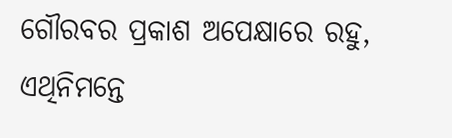ଗୌରବର ପ୍ରକାଶ ଅପେକ୍ଷାରେ ରହୁ, ଏଥିନିମନ୍ତେ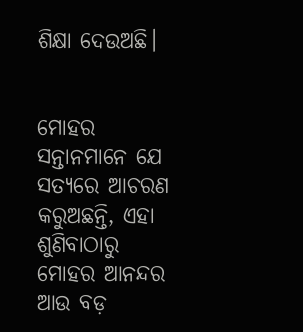ଶିକ୍ଷା ଦେଉଅଛି।


ମୋହର ସନ୍ତାନମାନେ ଯେ ସତ୍ୟରେ ଆଚରଣ କରୁଅଛନ୍ତି, ଏହା ଶୁଣିବାଠାରୁ ମୋହର ଆନନ୍ଦର ଆଉ ବଡ଼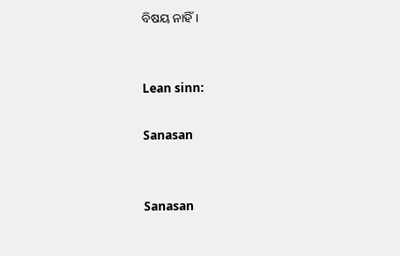ବିଷୟ ନାହିଁ।


Lean sinn:

Sanasan


Sanasan